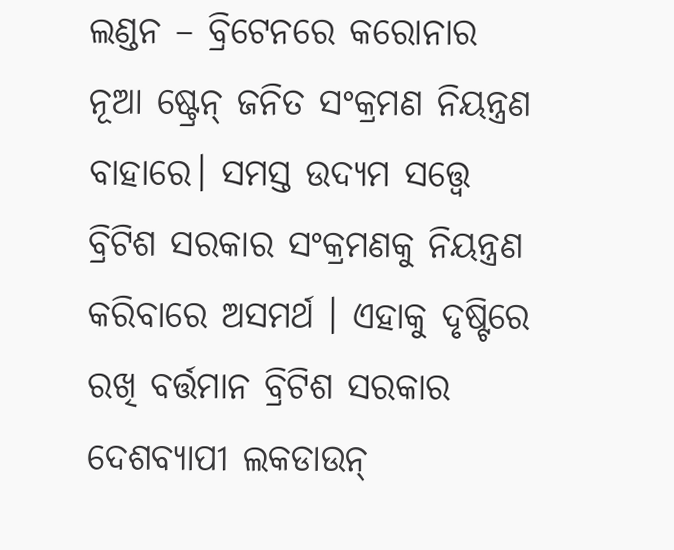ଲଣ୍ଡନ – ବ୍ରିଟେନରେ କରୋନାର ନୂଆ ଷ୍ଟ୍ରେନ୍ ଜନିତ ସଂକ୍ରମଣ ନିୟନ୍ତ୍ରଣ ବାହାରେ। ସମସ୍ତ ଉଦ୍ୟମ ସତ୍ତ୍ୱେ ବ୍ରିଟିଶ ସରକାର ସଂକ୍ରମଣକୁ ନିୟନ୍ତ୍ରଣ କରିବାରେ ଅସମର୍ଥ । ଏହାକୁ ଦୃଷ୍ଟିରେ ରଖି ବର୍ତ୍ତମାନ ବ୍ରିଟିଶ ସରକାର ଦେଶବ୍ୟାପୀ ଲକଡାଉନ୍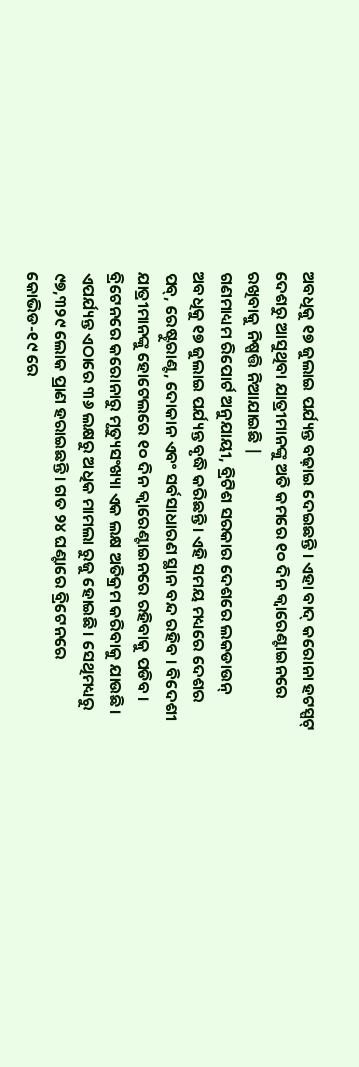ଅବଧିକୁ ୧୭ ଜୁଲାଇ ପର୍ଯ୍ୟନ୍ତ ବଢ଼ାଇ ଦେଇଛନ୍ତି । ଏହା ବାଦ୍ କରୋନା ହଟସ୍ପଟ୍ ଦେଶରୁ ଆସୁଥିବା ଯାତ୍ରୀମାନଙ୍କୁ ଅତି କମରେ ୧୦ ଦିନ କ୍ବାରେଣ୍ଟାଇନରେ ରଖିବାକୁ ନିଷ୍ପତ୍ତି ନିଆଯାଇଛି |
ଗଣମାଧ୍ୟମ ରିପୋର୍ଟ ଅନୁଯାୟୀ, ବ୍ରିଟିଶ ସରକାର ଦେଶରେ ଲକଡାଉନ୍ ଅବଧିକୁ ୧୭ ଜୁଲାଇ ପର୍ଯ୍ୟନ୍ତ ବୃଦ୍ଧି କରିଛନ୍ତି। ଏହି ସମୟ ମଧ୍ୟରେ ଦେଶର ପବ୍, ରେଷ୍ଟୁରାଣ୍ଟ, ଦୋକାନ ଏବଂ ସର୍ବସାଧାରଣ ସ୍ଥାନ ବନ୍ଦ ରହିବ । ବିଦେଶୀ ଯାତ୍ରୀମାନଙ୍କୁ ହୋଟେଲରେ ୧୦ ଦିନ କ୍ବାରେଣ୍ଟାଇନରେ ରହିବାକୁ ପଡିବ ।
ବ୍ରିଟେନରେ କରୋନାରୁ ମୃତ୍ୟୁସଂଖ୍ୟା ଏକ ଲକ୍ଷ ଅତିକ୍ରମ କରିବାକୁ ଯାଉଛି। ଏପର୍ଯ୍ୟନ୍ତ ଏଠାରେ ୩୬ ଲକ୍ଷରୁ ଅଧିକ ମାମଲା ରୁଜୁ ହୋଇଛି। ସେଥିମଧ୍ୟରୁ ୯୭,୩୨୯ ଲୋକ ପ୍ରାଣ ହରାଇଛନ୍ତି। ଗତ ୨୪ ଘଣ୍ଟାରେ ବ୍ରିଟେନରେ କୋଭିଡ-୧୯ ରେ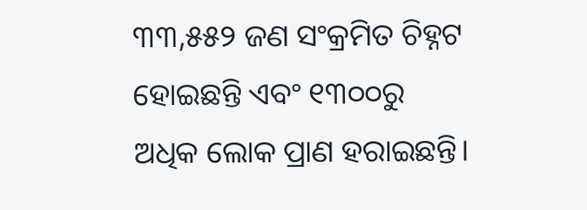୩୩,୫୫୨ ଜଣ ସଂକ୍ରମିତ ଚିହ୍ନଟ ହୋଇଛନ୍ତି ଏବଂ ୧୩୦୦ରୁ ଅଧିକ ଲୋକ ପ୍ରାଣ ହରାଇଛନ୍ତି।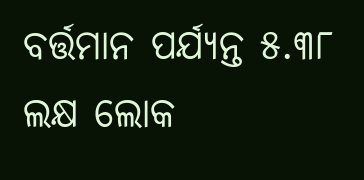ବର୍ତ୍ତମାନ ପର୍ଯ୍ୟନ୍ତ ୫.୩୮ ଲକ୍ଷ ଲୋକ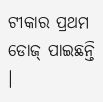ଟୀକାର ପ୍ରଥମ ଡୋଜ୍ ପାଇଛନ୍ତି ।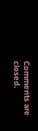Comments are closed.